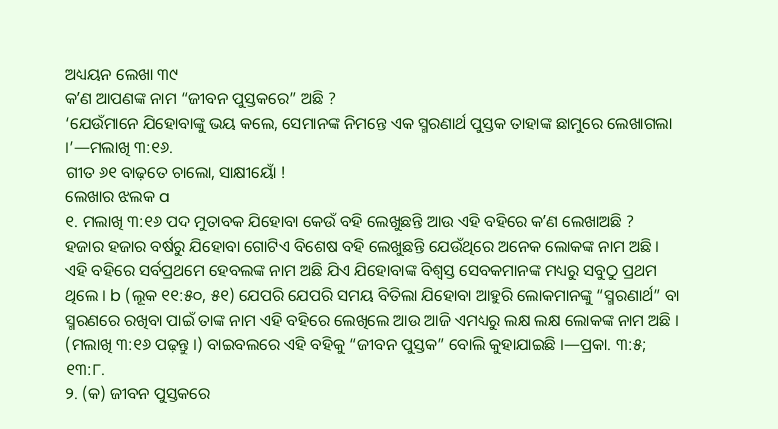ଅଧ୍ୟୟନ ଲେଖା ୩୯
କʼଣ ଆପଣଙ୍କ ନାମ “ଜୀବନ ପୁସ୍ତକରେ” ଅଛି ?
‘ଯେଉଁମାନେ ଯିହୋବାଙ୍କୁ ଭୟ କଲେ, ସେମାନଙ୍କ ନିମନ୍ତେ ଏକ ସ୍ମରଣାର୍ଥ ପୁସ୍ତକ ତାହାଙ୍କ ଛାମୁରେ ଲେଖାଗଲା ।’—ମଲାଖି ୩:୧୬.
ଗୀତ ୬୧ ବାଢ଼ତେ ଚାଲୋ, ସାକ୍ଷୀୟୋଁ !
ଲେଖାର ଝଲକ a
୧. ମଲାଖି ୩:୧୬ ପଦ ମୁତାବକ ଯିହୋବା କେଉଁ ବହି ଲେଖୁଛନ୍ତି ଆଉ ଏହି ବହିରେ କʼଣ ଲେଖାଅଛି ?
ହଜାର ହଜାର ବର୍ଷରୁ ଯିହୋବା ଗୋଟିଏ ବିଶେଷ ବହି ଲେଖୁଛନ୍ତି ଯେଉଁଥିରେ ଅନେକ ଲୋକଙ୍କ ନାମ ଅଛି । ଏହି ବହିରେ ସର୍ବପ୍ରଥମେ ହେବଲଙ୍କ ନାମ ଅଛି ଯିଏ ଯିହୋବାଙ୍କ ବିଶ୍ୱସ୍ତ ସେବକମାନଙ୍କ ମଧ୍ୟରୁ ସବୁଠୁ ପ୍ରଥମ ଥିଲେ । b (ଲୂକ ୧୧:୫୦, ୫୧) ଯେପରି ଯେପରି ସମୟ ବିତିଲା ଯିହୋବା ଆହୁରି ଲୋକମାନଙ୍କୁ “ସ୍ମରଣାର୍ଥ” ବା ସ୍ମରଣରେ ରଖିବା ପାଇଁ ତାଙ୍କ ନାମ ଏହି ବହିରେ ଲେଖିଲେ ଆଉ ଆଜି ଏମଧ୍ୟରୁ ଲକ୍ଷ ଲକ୍ଷ ଲୋକଙ୍କ ନାମ ଅଛି । (ମଲାଖି ୩:୧୬ ପଢ଼ନ୍ତୁ ।) ବାଇବଲରେ ଏହି ବହିକୁ “ଜୀବନ ପୁସ୍ତକ” ବୋଲି କୁହାଯାଇଛି ।—ପ୍ରକା. ୩:୫; ୧୩:୮.
୨. (କ) ଜୀବନ ପୁସ୍ତକରେ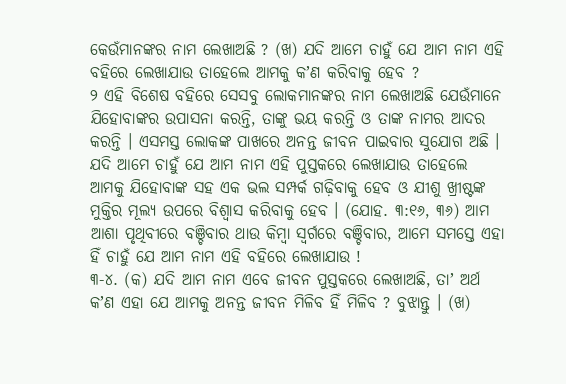କେଉଁମାନଙ୍କର ନାମ ଲେଖାଅଛି ? (ଖ) ଯଦି ଆମେ ଚାହୁଁ ଯେ ଆମ ନାମ ଏହି ବହିରେ ଲେଖାଯାଉ ତାହେଲେ ଆମକୁ କʼଣ କରିବାକୁ ହେବ ?
୨ ଏହି ବିଶେଷ ବହିରେ ସେସବୁ ଲୋକମାନଙ୍କର ନାମ ଲେଖାଅଛି ଯେଉଁମାନେ ଯିହୋବାଙ୍କର ଉପାସନା କରନ୍ତି, ତାଙ୍କୁ ଭୟ କରନ୍ତି ଓ ତାଙ୍କ ନାମର ଆଦର କରନ୍ତି । ଏସମସ୍ତ ଲୋକଙ୍କ ପାଖରେ ଅନନ୍ତ ଜୀବନ ପାଇବାର ସୁଯୋଗ ଅଛି । ଯଦି ଆମେ ଚାହୁଁ ଯେ ଆମ ନାମ ଏହି ପୁସ୍ତକରେ ଲେଖାଯାଉ ତାହେଲେ ଆମକୁ ଯିହୋବାଙ୍କ ସହ ଏକ ଭଲ ସମ୍ପର୍କ ଗଢ଼ିବାକୁ ହେବ ଓ ଯୀଶୁ ଖ୍ରୀଷ୍ଟଙ୍କ ମୁକ୍ତିର ମୂଲ୍ୟ ଉପରେ ବିଶ୍ୱାସ କରିବାକୁ ହେବ । (ଯୋହ. ୩:୧୬, ୩୬) ଆମ ଆଶା ପୃଥିବୀରେ ବଞ୍ଚିବାର ଥାଉ କିମ୍ବା ସ୍ୱର୍ଗରେ ବଞ୍ଚିବାର, ଆମେ ସମସ୍ତେ ଏହା ହିଁ ଚାହୁଁ ଯେ ଆମ ନାମ ଏହି ବହିରେ ଲେଖାଯାଉ !
୩-୪. (କ) ଯଦି ଆମ ନାମ ଏବେ ଜୀବନ ପୁସ୍ତକରେ ଲେଖାଅଛି, ତାʼ ଅର୍ଥ କʼଣ ଏହା ଯେ ଆମକୁ ଅନନ୍ତ ଜୀବନ ମିଳିବ ହିଁ ମିଳିବ ? ବୁଝାନ୍ତୁ । (ଖ)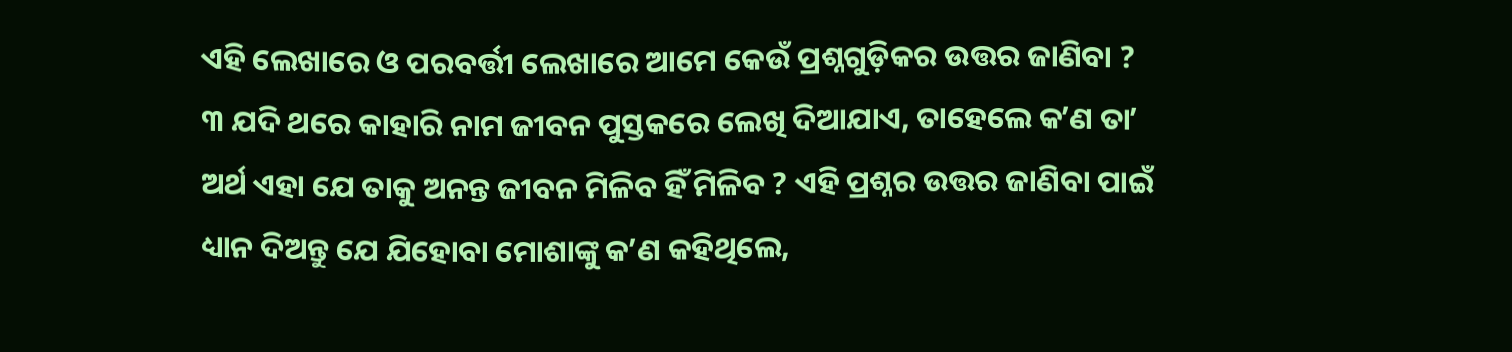ଏହି ଲେଖାରେ ଓ ପରବର୍ତ୍ତୀ ଲେଖାରେ ଆମେ କେଉଁ ପ୍ରଶ୍ନଗୁଡ଼ିକର ଉତ୍ତର ଜାଣିବା ?
୩ ଯଦି ଥରେ କାହାରି ନାମ ଜୀବନ ପୁସ୍ତକରେ ଲେଖି ଦିଆଯାଏ, ତାହେଲେ କʼଣ ତାʼ ଅର୍ଥ ଏହା ଯେ ତାକୁ ଅନନ୍ତ ଜୀବନ ମିଳିବ ହିଁ ମିଳିବ ? ଏହି ପ୍ରଶ୍ନର ଉତ୍ତର ଜାଣିବା ପାଇଁ ଧ୍ୟାନ ଦିଅନ୍ତୁ ଯେ ଯିହୋବା ମୋଶାଙ୍କୁ କʼଣ କହିଥିଲେ,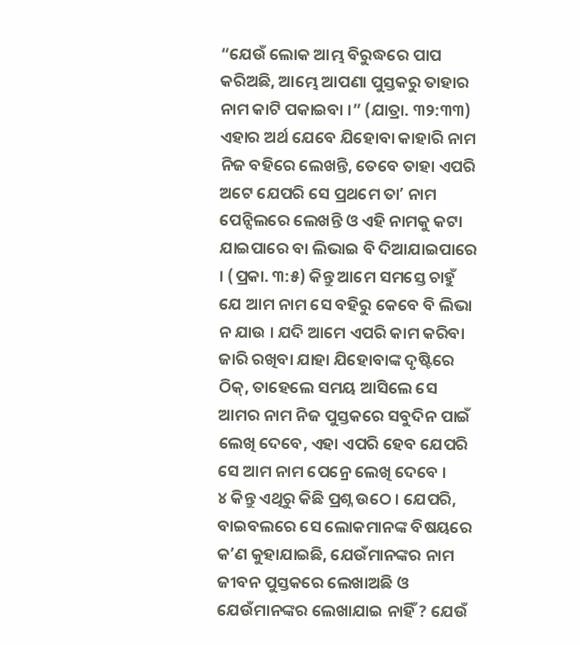“ଯେଉଁ ଲୋକ ଆମ୍ଭ ବିରୁଦ୍ଧରେ ପାପ କରିଅଛି, ଆମ୍ଭେ ଆପଣା ପୁସ୍ତକରୁ ତାହାର ନାମ କାଟି ପକାଇବା ।” (ଯାତ୍ରା. ୩୨:୩୩) ଏହାର ଅର୍ଥ ଯେବେ ଯିହୋବା କାହାରି ନାମ ନିଜ ବହିରେ ଲେଖନ୍ତି, ତେବେ ତାହା ଏପରି ଅଟେ ଯେପରି ସେ ପ୍ରଥମେ ତାʼ ନାମ ପେନ୍ସିଲରେ ଲେଖନ୍ତି ଓ ଏହି ନାମକୁ କଟା ଯାଇପାରେ ବା ଲିଭାଇ ବି ଦିଆଯାଇପାରେ । (ପ୍ରକା. ୩:୫) କିନ୍ତୁ ଆମେ ସମସ୍ତେ ଚାହୁଁ ଯେ ଆମ ନାମ ସେ ବହିରୁ କେବେ ବି ଲିଭା ନ ଯାଉ । ଯଦି ଆମେ ଏପରି କାମ କରିବା ଜାରି ରଖିବା ଯାହା ଯିହୋବାଙ୍କ ଦୃଷ୍ଟିରେ ଠିକ୍, ତାହେଲେ ସମୟ ଆସିଲେ ସେ ଆମର ନାମ ନିଜ ପୁସ୍ତକରେ ସବୁଦିନ ପାଇଁ ଲେଖି ଦେବେ, ଏହା ଏପରି ହେବ ଯେପରି ସେ ଆମ ନାମ ପେନ୍ରେ ଲେଖି ଦେବେ ।
୪ କିନ୍ତୁ ଏଥିରୁ କିଛି ପ୍ରଶ୍ନ ଉଠେ । ଯେପରି, ବାଇବଲରେ ସେ ଲୋକମାନଙ୍କ ବିଷୟରେ କʼଣ କୁହାଯାଇଛି, ଯେଉଁମାନଙ୍କର ନାମ ଜୀବନ ପୁସ୍ତକରେ ଲେଖାଅଛି ଓ ଯେଉଁମାନଙ୍କର ଲେଖାଯାଇ ନାହିଁ ? ଯେଉଁ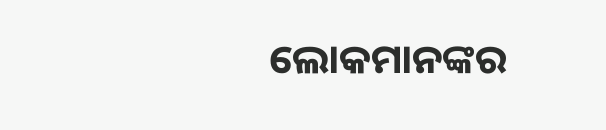ଲୋକମାନଙ୍କର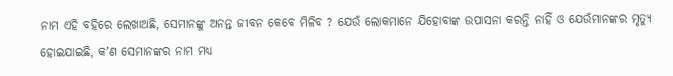ନାମ ଏହି ବହିରେ ଲେଖାଅଛି, ସେମାନଙ୍କୁ ଅନନ୍ତ ଜୀବନ କେବେ ମିଳିବ ? ଯେଉଁ ଲୋକମାନେ ଯିହୋବାଙ୍କ ଉପାସନା କରନ୍ତି ନାହିଁ ଓ ଯେଉଁମାନଙ୍କର ମୃତ୍ୟୁ ହୋଇଯାଇଛି, କʼଣ ସେମାନଙ୍କର ନାମ ମଧ୍ୟ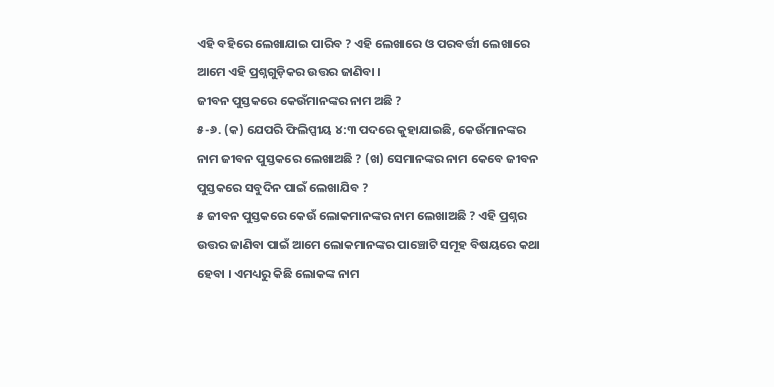ଏହି ବହିରେ ଲେଖାଯାଇ ପାରିବ ? ଏହି ଲେଖାରେ ଓ ପରବର୍ତ୍ତୀ ଲେଖାରେ ଆମେ ଏହି ପ୍ରଶ୍ନଗୁଡ଼ିକର ଉତ୍ତର ଜାଣିବା ।
ଜୀବନ ପୁସ୍ତକରେ କେଉଁମାନଙ୍କର ନାମ ଅଛି ?
୫-୬. (କ) ଯେପରି ଫିଲିପ୍ପୀୟ ୪:୩ ପଦରେ କୁହାଯାଇଛି, କେଉଁମାନଙ୍କର ନାମ ଜୀବନ ପୁସ୍ତକରେ ଲେଖାଅଛି ? (ଖ) ସେମାନଙ୍କର ନାମ କେବେ ଜୀବନ ପୁସ୍ତକରେ ସବୁଦିନ ପାଇଁ ଲେଖାଯିବ ?
୫ ଜୀବନ ପୁସ୍ତକରେ କେଉଁ ଲୋକମାନଙ୍କର ନାମ ଲେଖାଅଛି ? ଏହି ପ୍ରଶ୍ନର ଉତ୍ତର ଜାଣିବା ପାଇଁ ଆମେ ଲୋକମାନଙ୍କର ପାଞ୍ଚୋଟି ସମୂହ ବିଷୟରେ କଥା ହେବା । ଏମଧ୍ୟରୁ କିଛି ଲୋକଙ୍କ ନାମ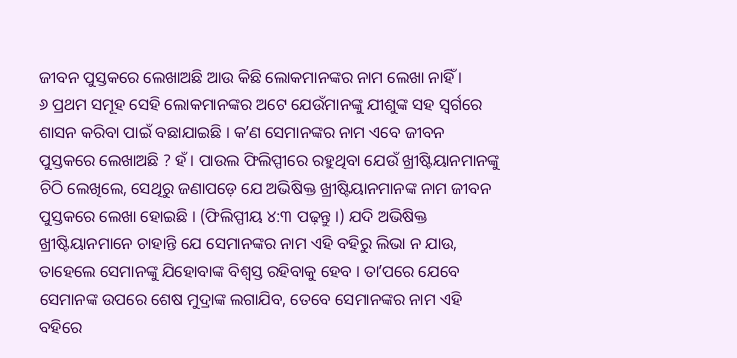ଜୀବନ ପୁସ୍ତକରେ ଲେଖାଅଛି ଆଉ କିଛି ଲୋକମାନଙ୍କର ନାମ ଲେଖା ନାହିଁ ।
୬ ପ୍ରଥମ ସମୂହ ସେହି ଲୋକମାନଙ୍କର ଅଟେ ଯେଉଁମାନଙ୍କୁ ଯୀଶୁଙ୍କ ସହ ସ୍ୱର୍ଗରେ ଶାସନ କରିବା ପାଇଁ ବଛାଯାଇଛି । କʼଣ ସେମାନଙ୍କର ନାମ ଏବେ ଜୀବନ ପୁସ୍ତକରେ ଲେଖାଅଛି ? ହଁ । ପାଉଲ ଫିଲିପ୍ପୀରେ ରହୁଥିବା ଯେଉଁ ଖ୍ରୀଷ୍ଟିୟାନମାନଙ୍କୁ ଚିଠି ଲେଖିଲେ, ସେଥିରୁ ଜଣାପଡ଼େ ଯେ ଅଭିଷିକ୍ତ ଖ୍ରୀଷ୍ଟିୟାନମାନଙ୍କ ନାମ ଜୀବନ ପୁସ୍ତକରେ ଲେଖା ହୋଇଛି । (ଫିଲିପ୍ପୀୟ ୪:୩ ପଢ଼ନ୍ତୁ ।) ଯଦି ଅଭିଷିକ୍ତ ଖ୍ରୀଷ୍ଟିୟାନମାନେ ଚାହାନ୍ତି ଯେ ସେମାନଙ୍କର ନାମ ଏହି ବହିରୁ ଲିଭା ନ ଯାଉ, ତାହେଲେ ସେମାନଙ୍କୁ ଯିହୋବାଙ୍କ ବିଶ୍ୱସ୍ତ ରହିବାକୁ ହେବ । ତାʼପରେ ଯେବେ ସେମାନଙ୍କ ଉପରେ ଶେଷ ମୁଦ୍ରାଙ୍କ ଲଗାଯିବ, ତେବେ ସେମାନଙ୍କର ନାମ ଏହି ବହିରେ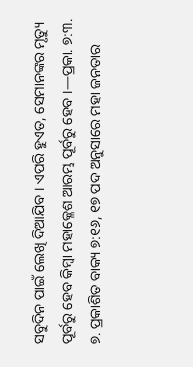ସବୁଦିନ ପାଇଁ ଲେଖି ଦିଆଯିବ । ଏପରି ହୁଏତ, ସେମାନଙ୍କର ମୃତ୍ୟୁ ପୂର୍ବରୁ ହେବ କିମ୍ବା ମହାକ୍ଳେଶ ଆରମ୍ଭ ପୂର୍ବରୁ ହେବ ।—ପ୍ରକା. ୭:୩.
୭. ପ୍ରକାଶିତ ବାକ୍ୟ ୭:୧୬, ୧୭ ପଦ ଅନୁସାରେ ମହା ଜନତାର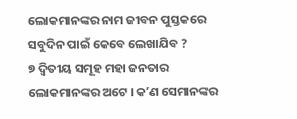ଲୋକମାନଙ୍କର ନାମ ଜୀବନ ପୁସ୍ତକରେ ସବୁଦିନ ପାଇଁ କେବେ ଲେଖାଯିବ ?
୭ ଦ୍ୱିତୀୟ ସମୂହ ମହା ଜନତାର ଲୋକମାନଙ୍କର ଅଟେ । କʼଣ ସେମାନଙ୍କର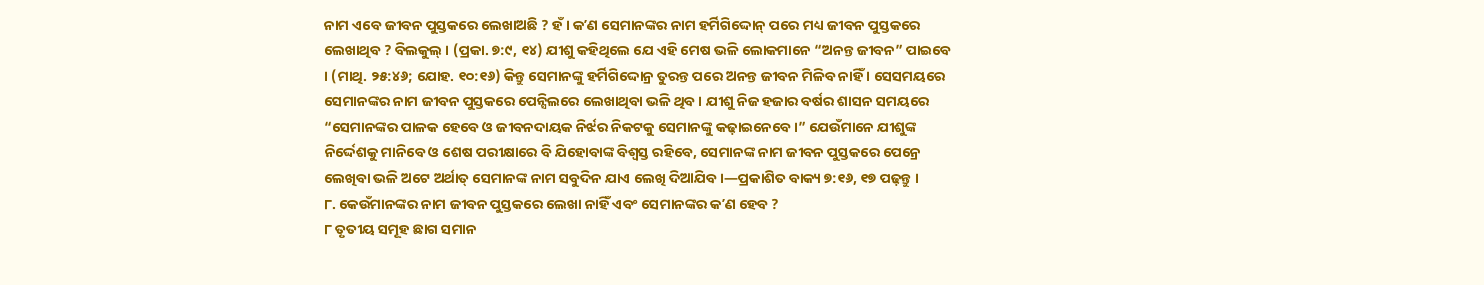ନାମ ଏବେ ଜୀବନ ପୁସ୍ତକରେ ଲେଖାଅଛି ? ହଁ । କʼଣ ସେମାନଙ୍କର ନାମ ହର୍ମିଗିଦ୍ଦୋନ୍ ପରେ ମଧ୍ୟ ଜୀବନ ପୁସ୍ତକରେ ଲେଖାଥିବ ? ବିଲକୁଲ୍ । (ପ୍ରକା. ୭:୯, ୧୪) ଯୀଶୁ କହିଥିଲେ ଯେ ଏହି ମେଷ ଭଳି ଲୋକମାନେ “ଅନନ୍ତ ଜୀବନ” ପାଇବେ । (ମାଥି. ୨୫:୪୬; ଯୋହ. ୧୦:୧୬) କିନ୍ତୁ ସେମାନଙ୍କୁ ହର୍ମିଗିଦ୍ଦୋନ୍ର ତୁରନ୍ତ ପରେ ଅନନ୍ତ ଜୀବନ ମିଳିବ ନାହିଁ । ସେସମୟରେ ସେମାନଙ୍କର ନାମ ଜୀବନ ପୁସ୍ତକରେ ପେନ୍ସିଲରେ ଲେଖାଥିବା ଭଳି ଥିବ । ଯୀଶୁ ନିଜ ହଜାର ବର୍ଷର ଶାସନ ସମୟରେ “ସେମାନଙ୍କର ପାଳକ ହେବେ ଓ ଜୀବନଦାୟକ ନିର୍ଝର ନିକଟକୁ ସେମାନଙ୍କୁ କଢ଼ାଇନେବେ ।” ଯେଉଁମାନେ ଯୀଶୁଙ୍କ ନିର୍ଦ୍ଦେଶକୁ ମାନିବେ ଓ ଶେଷ ପରୀକ୍ଷାରେ ବି ଯିହୋବାଙ୍କ ବିଶ୍ୱସ୍ତ ରହିବେ, ସେମାନଙ୍କ ନାମ ଜୀବନ ପୁସ୍ତକରେ ପେନ୍ରେ ଲେଖିବା ଭଳି ଅଟେ ଅର୍ଥାତ୍ ସେମାନଙ୍କ ନାମ ସବୁଦିନ ଯାଏ ଲେଖି ଦିଆଯିବ ।—ପ୍ରକାଶିତ ବାକ୍ୟ ୭:୧୬, ୧୭ ପଢ଼ନ୍ତୁ ।
୮. କେଉଁମାନଙ୍କର ନାମ ଜୀବନ ପୁସ୍ତକରେ ଲେଖା ନାହିଁ ଏବଂ ସେମାନଙ୍କର କʼଣ ହେବ ?
୮ ତୃତୀୟ ସମୂହ ଛାଗ ସମାନ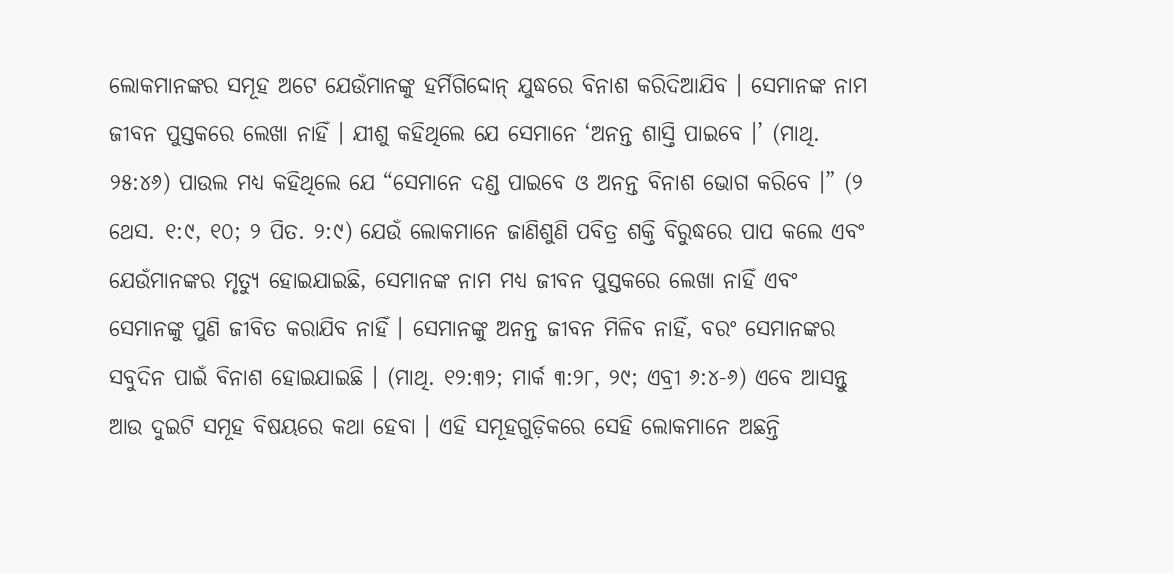ଲୋକମାନଙ୍କର ସମୂହ ଅଟେ ଯେଉଁମାନଙ୍କୁ ହର୍ମିଗିଦ୍ଦୋନ୍ ଯୁଦ୍ଧରେ ବିନାଶ କରିଦିଆଯିବ । ସେମାନଙ୍କ ନାମ ଜୀବନ ପୁସ୍ତକରେ ଲେଖା ନାହିଁ । ଯୀଶୁ କହିଥିଲେ ଯେ ସେମାନେ ‘ଅନନ୍ତ ଶାସ୍ତି ପାଇବେ ।’ (ମାଥି. ୨୫:୪୬) ପାଉଲ ମଧ୍ୟ କହିଥିଲେ ଯେ “ସେମାନେ ଦଣ୍ଡ ପାଇବେ ଓ ଅନନ୍ତ ବିନାଶ ଭୋଗ କରିବେ ।” (୨ ଥେସ. ୧:୯, ୧୦; ୨ ପିତ. ୨:୯) ଯେଉଁ ଲୋକମାନେ ଜାଣିଶୁଣି ପବିତ୍ର ଶକ୍ତି ବିରୁଦ୍ଧରେ ପାପ କଲେ ଏବଂ ଯେଉଁମାନଙ୍କର ମୃତ୍ୟୁ ହୋଇଯାଇଛି, ସେମାନଙ୍କ ନାମ ମଧ୍ୟ ଜୀବନ ପୁସ୍ତକରେ ଲେଖା ନାହିଁ ଏବଂ ସେମାନଙ୍କୁ ପୁଣି ଜୀବିତ କରାଯିବ ନାହିଁ । ସେମାନଙ୍କୁ ଅନନ୍ତ ଜୀବନ ମିଳିବ ନାହିଁ, ବରଂ ସେମାନଙ୍କର ସବୁଦିନ ପାଇଁ ବିନାଶ ହୋଇଯାଇଛି । (ମାଥି. ୧୨:୩୨; ମାର୍କ ୩:୨୮, ୨୯; ଏବ୍ରୀ ୬:୪-୬) ଏବେ ଆସନ୍ତୁ ଆଉ ଦୁଇଟି ସମୂହ ବିଷୟରେ କଥା ହେବା । ଏହି ସମୂହଗୁଡ଼ିକରେ ସେହି ଲୋକମାନେ ଅଛନ୍ତି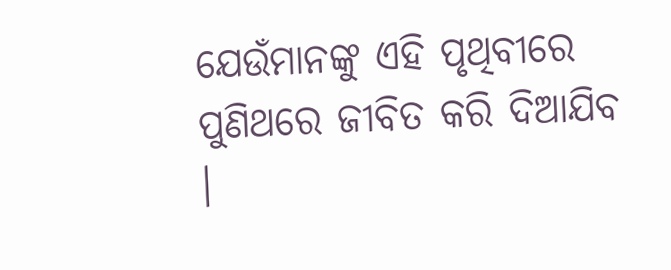ଯେଉଁମାନଙ୍କୁ ଏହି ପୃଥିବୀରେ ପୁଣିଥରେ ଜୀବିତ କରି ଦିଆଯିବ ।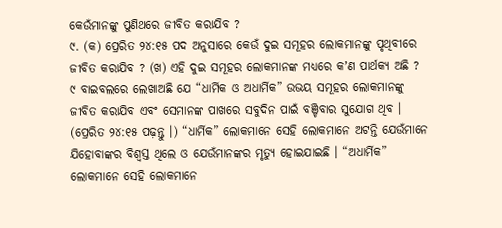କେଉଁମାନଙ୍କୁ ପୁଣିଥରେ ଜୀବିତ କରାଯିବ ?
୯. (କ) ପ୍ରେରିତ ୨୪:୧୫ ପଦ ଅନୁସାରେ କେଉଁ ଦୁଇ ସମୂହର ଲୋକମାନଙ୍କୁ ପୃଥିବୀରେ ଜୀବିତ କରାଯିବ ? (ଖ) ଏହି ଦୁଇ ସମୂହର ଲୋକମାନଙ୍କ ମଧ୍ୟରେ କʼଣ ପାର୍ଥକ୍ୟ ଅଛି ?
୯ ବାଇବଲରେ ଲେଖାଅଛି ଯେ “ଧାର୍ମିକ ଓ ଅଧାର୍ମିକ” ଉଭୟ ସମୂହର ଲୋକମାନଙ୍କୁ ଜୀବିତ କରାଯିବ ଏବଂ ସେମାନଙ୍କ ପାଖରେ ସବୁଦିନ ପାଇଁ ବଞ୍ଚିବାର ସୁଯୋଗ ଥିବ । (ପ୍ରେରିତ ୨୪:୧୫ ପଢ଼ନ୍ତୁ ।) “ଧାର୍ମିକ” ଲୋକମାନେ ସେହି ଲୋକମାନେ ଅଟନ୍ତି ଯେଉଁମାନେ ଯିହୋବାଙ୍କର ବିଶ୍ୱସ୍ତ ଥିଲେ ଓ ଯେଉଁମାନଙ୍କର ମୃତ୍ୟୁ ହୋଇଯାଇଛି । “ଅଧାର୍ମିକ” ଲୋକମାନେ ସେହି ଲୋକମାନେ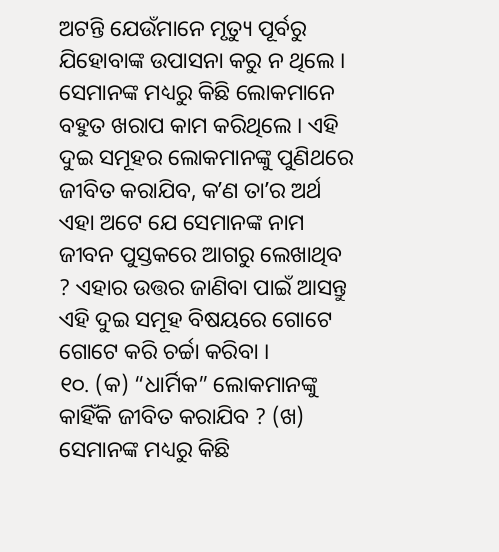ଅଟନ୍ତି ଯେଉଁମାନେ ମୃତ୍ୟୁ ପୂର୍ବରୁ ଯିହୋବାଙ୍କ ଉପାସନା କରୁ ନ ଥିଲେ । ସେମାନଙ୍କ ମଧ୍ୟରୁ କିଛି ଲୋକମାନେ ବହୁତ ଖରାପ କାମ କରିଥିଲେ । ଏହି ଦୁଇ ସମୂହର ଲୋକମାନଙ୍କୁ ପୁଣିଥରେ ଜୀବିତ କରାଯିବ, କʼଣ ତାʼର ଅର୍ଥ ଏହା ଅଟେ ଯେ ସେମାନଙ୍କ ନାମ ଜୀବନ ପୁସ୍ତକରେ ଆଗରୁ ଲେଖାଥିବ ? ଏହାର ଉତ୍ତର ଜାଣିବା ପାଇଁ ଆସନ୍ତୁ ଏହି ଦୁଇ ସମୂହ ବିଷୟରେ ଗୋଟେ ଗୋଟେ କରି ଚର୍ଚ୍ଚା କରିବା ।
୧୦. (କ) “ଧାର୍ମିକ” ଲୋକମାନଙ୍କୁ କାହିଁକି ଜୀବିତ କରାଯିବ ? (ଖ) ସେମାନଙ୍କ ମଧ୍ୟରୁ କିଛି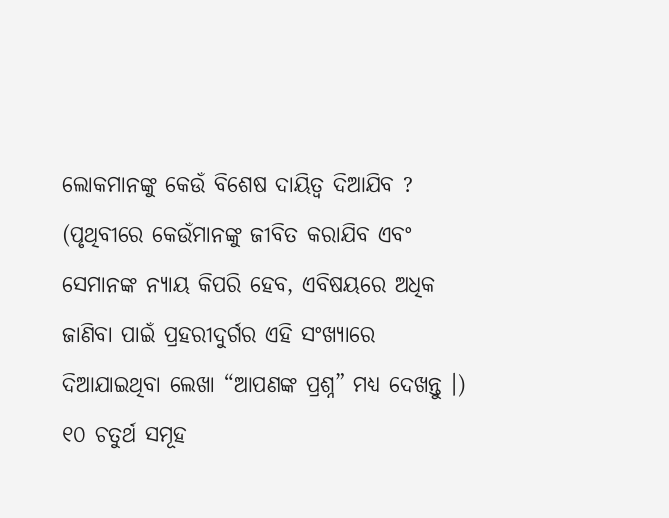ଲୋକମାନଙ୍କୁ କେଉଁ ବିଶେଷ ଦାୟିତ୍ୱ ଦିଆଯିବ ? (ପୃଥିବୀରେ କେଉଁମାନଙ୍କୁ ଜୀବିତ କରାଯିବ ଏବଂ ସେମାନଙ୍କ ନ୍ୟାୟ କିପରି ହେବ, ଏବିଷୟରେ ଅଧିକ ଜାଣିବା ପାଇଁ ପ୍ରହରୀଦୁର୍ଗର ଏହି ସଂଖ୍ୟାରେ ଦିଆଯାଇଥିବା ଲେଖା “ଆପଣଙ୍କ ପ୍ରଶ୍ନ” ମଧ୍ୟ ଦେଖନ୍ତୁ ।)
୧୦ ଚତୁର୍ଥ ସମୂହ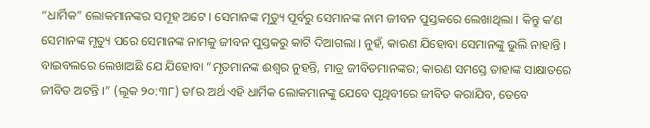“ଧାର୍ମିକ” ଲୋକମାନଙ୍କର ସମୂହ ଅଟେ । ସେମାନଙ୍କ ମୃତ୍ୟୁ ପୂର୍ବରୁ ସେମାନଙ୍କ ନାମ ଜୀବନ ପୁସ୍ତକରେ ଲେଖାଥିଲା । କିନ୍ତୁ କʼଣ ସେମାନଙ୍କ ମୃତ୍ୟୁ ପରେ ସେମାନଙ୍କ ନାମକୁ ଜୀବନ ପୁସ୍ତକରୁ କାଟି ଦିଆଗଲା । ନୁହଁ, କାରଣ ଯିହୋବା ସେମାନଙ୍କୁ ଭୁଲି ନାହାନ୍ତି । ବାଇବଲରେ ଲେଖାଅଛି ଯେ ଯିହୋବା “ମୃତମାନଙ୍କ ଈଶ୍ୱର ନୁହନ୍ତି, ମାତ୍ର ଜୀବିତମାନଙ୍କର; କାରଣ ସମସ୍ତେ ତାହାଙ୍କ ସାକ୍ଷାତରେ ଜୀବିତ ଅଟନ୍ତି ।” (ଲୂକ ୨୦:୩୮) ତାʼର ଅର୍ଥ ଏହି ଧାର୍ମିକ ଲୋକମାନଙ୍କୁ ଯେବେ ପୃଥିବୀରେ ଜୀବିତ କରାଯିବ, ତେବେ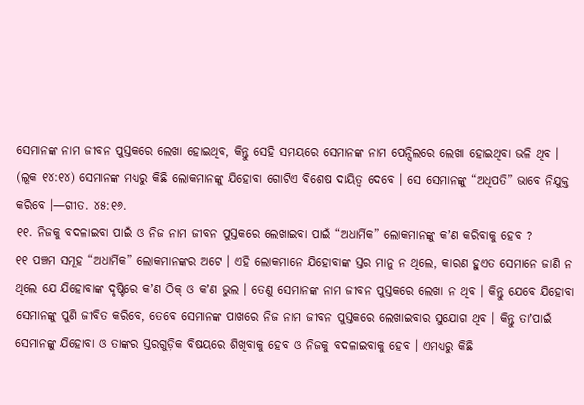ସେମାନଙ୍କ ନାମ ଜୀବନ ପୁସ୍ତକରେ ଲେଖା ହୋଇଥିବ, କିନ୍ତୁ ସେହି ସମୟରେ ସେମାନଙ୍କ ନାମ ପେନ୍ସିଲରେ ଲେଖା ହୋଇଥିବା ଭଳି ଥିବ । (ଲୂକ ୧୪:୧୪) ସେମାନଙ୍କ ମଧ୍ୟରୁ କିଛି ଲୋକମାନଙ୍କୁ ଯିହୋବା ଗୋଟିଏ ବିଶେଷ ଦାୟିତ୍ୱ ଦେବେ । ସେ ସେମାନଙ୍କୁ “ଅଧିପତି” ଭାବେ ନିଯୁକ୍ତ କରିବେ ।—ଗୀତ. ୪୫:୧୬.
୧୧. ନିଜକୁ ବଦଳାଇବା ପାଇଁ ଓ ନିଜ ନାମ ଜୀବନ ପୁସ୍ତକରେ ଲେଖାଇବା ପାଇଁ “ଅଧାର୍ମିକ” ଲୋକମାନଙ୍କୁ କʼଣ କରିବାକୁ ହେବ ?
୧୧ ପଞ୍ଚମ ସମୂହ “ଅଧାର୍ମିକ” ଲୋକମାନଙ୍କର ଅଟେ । ଏହି ଲୋକମାନେ ଯିହୋବାଙ୍କ ସ୍ତର ମାନୁ ନ ଥିଲେ, କାରଣ ହୁଏତ ସେମାନେ ଜାଣି ନ ଥିଲେ ଯେ ଯିହୋବାଙ୍କ ଦୃଷ୍ଟିରେ କʼଣ ଠିକ୍ ଓ କʼଣ ଭୁଲ । ତେଣୁ ସେମାନଙ୍କ ନାମ ଜୀବନ ପୁସ୍ତକରେ ଲେଖା ନ ଥିବ । କିନ୍ତୁ ଯେବେ ଯିହୋବା ସେମାନଙ୍କୁ ପୁଣି ଜୀବିତ କରିବେ, ତେବେ ସେମାନଙ୍କ ପାଖରେ ନିଜ ନାମ ଜୀବନ ପୁସ୍ତକରେ ଲେଖାଇବାର ସୁଯୋଗ ଥିବ । କିନ୍ତୁ ତାʼପାଇଁ ସେମାନଙ୍କୁ ଯିହୋବା ଓ ତାଙ୍କର ସ୍ତରଗୁଡ଼ିକ ବିଷୟରେ ଶିଖିବାକୁ ହେବ ଓ ନିଜକୁ ବଦଳାଇବାକୁ ହେବ । ଏମଧ୍ୟରୁ କିଛି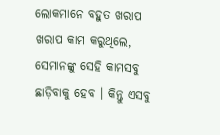ଲୋକମାନେ ବହୁତ ଖରାପ ଖରାପ କାମ କରୁଥିଲେ, ସେମାନଙ୍କୁ ସେହି କାମସବୁ ଛାଡ଼ିବାକୁ ହେବ । କିନ୍ତୁ ଏସବୁ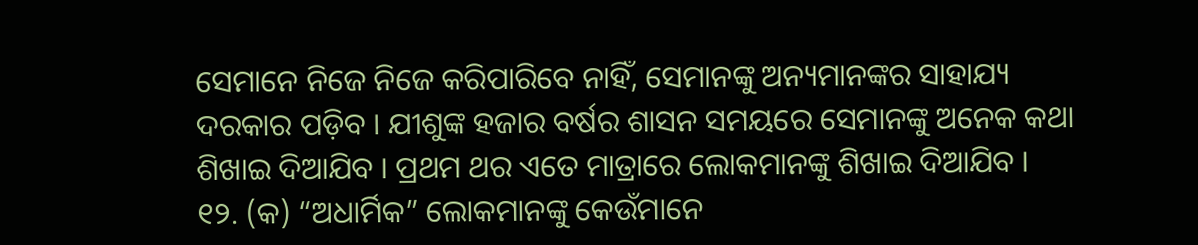ସେମାନେ ନିଜେ ନିଜେ କରିପାରିବେ ନାହିଁ, ସେମାନଙ୍କୁ ଅନ୍ୟମାନଙ୍କର ସାହାଯ୍ୟ ଦରକାର ପଡ଼ିବ । ଯୀଶୁଙ୍କ ହଜାର ବର୍ଷର ଶାସନ ସମୟରେ ସେମାନଙ୍କୁ ଅନେକ କଥା ଶିଖାଇ ଦିଆଯିବ । ପ୍ରଥମ ଥର ଏତେ ମାତ୍ରାରେ ଲୋକମାନଙ୍କୁ ଶିଖାଇ ଦିଆଯିବ ।
୧୨. (କ) “ଅଧାର୍ମିକ” ଲୋକମାନଙ୍କୁ କେଉଁମାନେ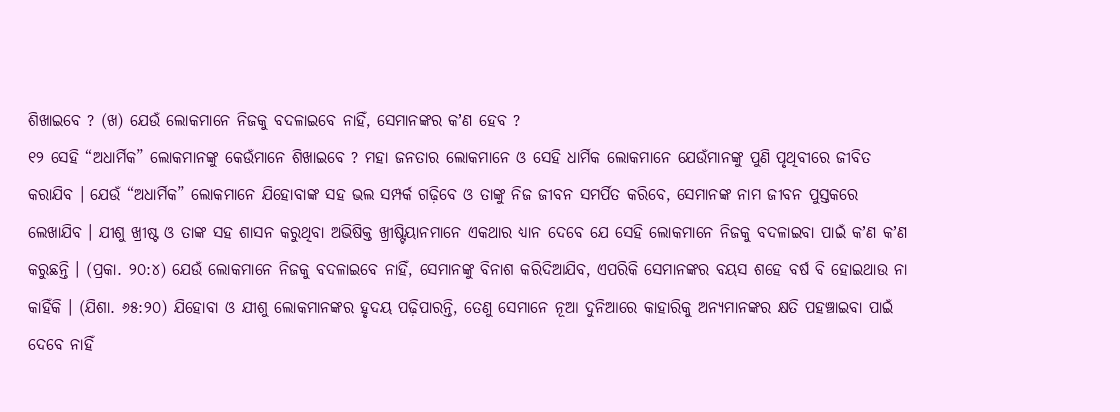ଶିଖାଇବେ ? (ଖ) ଯେଉଁ ଲୋକମାନେ ନିଜକୁ ବଦଳାଇବେ ନାହିଁ, ସେମାନଙ୍କର କʼଣ ହେବ ?
୧୨ ସେହି “ଅଧାର୍ମିକ” ଲୋକମାନଙ୍କୁ କେଉଁମାନେ ଶିଖାଇବେ ? ମହା ଜନତାର ଲୋକମାନେ ଓ ସେହି ଧାର୍ମିକ ଲୋକମାନେ ଯେଉଁମାନଙ୍କୁ ପୁଣି ପୃଥିବୀରେ ଜୀବିତ କରାଯିବ । ଯେଉଁ “ଅଧାର୍ମିକ” ଲୋକମାନେ ଯିହୋବାଙ୍କ ସହ ଭଲ ସମ୍ପର୍କ ଗଢ଼ିବେ ଓ ତାଙ୍କୁ ନିଜ ଜୀବନ ସମର୍ପିତ କରିବେ, ସେମାନଙ୍କ ନାମ ଜୀବନ ପୁସ୍ତକରେ ଲେଖାଯିବ । ଯୀଶୁ ଖ୍ରୀଷ୍ଟ ଓ ତାଙ୍କ ସହ ଶାସନ କରୁଥିବା ଅଭିଷିକ୍ତ ଖ୍ରୀଷ୍ଟିୟାନମାନେ ଏକଥାର ଧ୍ୟାନ ଦେବେ ଯେ ସେହି ଲୋକମାନେ ନିଜକୁ ବଦଳାଇବା ପାଇଁ କʼଣ କʼଣ କରୁଛନ୍ତି । (ପ୍ରକା. ୨୦:୪) ଯେଉଁ ଲୋକମାନେ ନିଜକୁ ବଦଳାଇବେ ନାହିଁ, ସେମାନଙ୍କୁ ବିନାଶ କରିଦିଆଯିବ, ଏପରିକି ସେମାନଙ୍କର ବୟସ ଶହେ ବର୍ଷ ବି ହୋଇଥାଉ ନା କାହିଁକି । (ଯିଶା. ୬୫:୨୦) ଯିହୋବା ଓ ଯୀଶୁ ଲୋକମାନଙ୍କର ହୃଦୟ ପଢ଼ିପାରନ୍ତି, ତେଣୁ ସେମାନେ ନୂଆ ଦୁନିଆରେ କାହାରିକୁ ଅନ୍ୟମାନଙ୍କର କ୍ଷତି ପହଞ୍ଚାଇବା ପାଇଁ ଦେବେ ନାହିଁ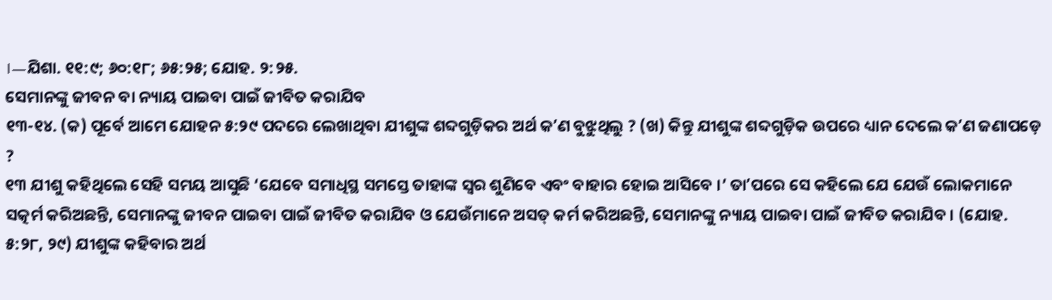।—ଯିଶା. ୧୧:୯; ୬୦:୧୮; ୬୫:୨୫; ଯୋହ. ୨:୨୫.
ସେମାନଙ୍କୁ ଜୀବନ ବା ନ୍ୟାୟ ପାଇବା ପାଇଁ ଜୀବିତ କରାଯିବ
୧୩-୧୪. (କ) ପୂର୍ବେ ଆମେ ଯୋହନ ୫:୨୯ ପଦରେ ଲେଖାଥିବା ଯୀଶୁଙ୍କ ଶବ୍ଦଗୁଡ଼ିକର ଅର୍ଥ କʼଣ ବୁଝୁଥିଲୁ ? (ଖ) କିନ୍ତୁ ଯୀଶୁଙ୍କ ଶବ୍ଦଗୁଡ଼ିକ ଉପରେ ଧ୍ୟାନ ଦେଲେ କʼଣ ଜଣାପଡ଼େ ?
୧୩ ଯୀଶୁ କହିଥିଲେ ସେହି ସମୟ ଆସୁଛି ‘ଯେବେ ସମାଧିସ୍ଥ ସମସ୍ତେ ତାହାଙ୍କ ସ୍ୱର ଶୁଣିବେ ଏବଂ ବାହାର ହୋଇ ଆସିବେ ।’ ତାʼପରେ ସେ କହିଲେ ଯେ ଯେଉଁ ଲୋକମାନେ ସତ୍କର୍ମ କରିଅଛନ୍ତି, ସେମାନଙ୍କୁ ଜୀବନ ପାଇବା ପାଇଁ ଜୀବିତ କରାଯିବ ଓ ଯେଉଁମାନେ ଅସତ୍ କର୍ମ କରିଅଛନ୍ତି, ସେମାନଙ୍କୁ ନ୍ୟାୟ ପାଇବା ପାଇଁ ଜୀବିତ କରାଯିବ । (ଯୋହ. ୫:୨୮, ୨୯) ଯୀଶୁଙ୍କ କହିବାର ଅର୍ଥ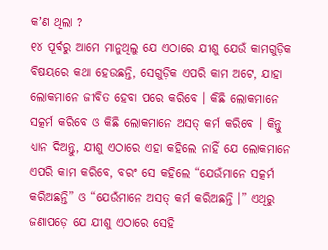କʼଣ ଥିଲା ?
୧୪ ପୂର୍ବରୁ ଆମେ ମାନୁଥିଲୁ ଯେ ଏଠାରେ ଯୀଶୁ ଯେଉଁ କାମଗୁଡ଼ିକ ବିଷୟରେ କଥା ହେଉଛନ୍ତି, ସେଗୁଡ଼ିକ ଏପରି କାମ ଅଟେ, ଯାହା ଲୋକମାନେ ଜୀବିତ ହେବା ପରେ କରିବେ । କିଛି ଲୋକମାନେ ସତ୍କର୍ମ କରିବେ ଓ କିଛି ଲୋକମାନେ ଅସତ୍ କର୍ମ କରିବେ । କିନ୍ତୁ ଧ୍ୟାନ ଦିଅନ୍ତୁ, ଯୀଶୁ ଏଠାରେ ଏହା କହିଲେ ନାହିଁ ଯେ ଲୋକମାନେ ଏପରି କାମ କରିବେ, ବରଂ ସେ କହିଲେ “ଯେଉଁମାନେ ସତ୍କର୍ମ କରିଅଛନ୍ତି” ଓ “ଯେଉଁମାନେ ଅସତ୍ କର୍ମ କରିଅଛନ୍ତି ।” ଏଥିରୁ ଜଣାପଡ଼େ ଯେ ଯୀଶୁ ଏଠାରେ ସେହି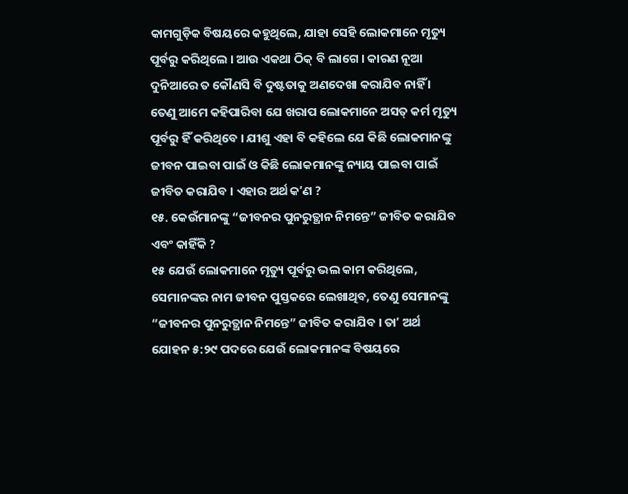କାମଗୁଡ଼ିକ ବିଷୟରେ କହୁଥିଲେ, ଯାହା ସେହି ଲୋକମାନେ ମୃତ୍ୟୁ ପୂର୍ବରୁ କରିଥିଲେ । ଆଉ ଏକଥା ଠିକ୍ ବି ଲାଗେ । କାରଣ ନୂଆ ଦୁନିଆରେ ତ କୌଣସି ବି ଦୁଷ୍ଟତାକୁ ଅଣଦେଖା କରାଯିବ ନାହିଁ । ତେଣୁ ଆମେ କହିପାରିବା ଯେ ଖରାପ ଲୋକମାନେ ଅସତ୍ କର୍ମ ମୃତ୍ୟୁ ପୂର୍ବରୁ ହିଁ କରିଥିବେ । ଯୀଶୁ ଏହା ବି କହିଲେ ଯେ କିଛି ଲୋକମାନଙ୍କୁ ଜୀବନ ପାଇବା ପାଇଁ ଓ କିଛି ଲୋକମାନଙ୍କୁ ନ୍ୟାୟ ପାଇବା ପାଇଁ ଜୀବିତ କରାଯିବ । ଏହାର ଅର୍ଥ କʼଣ ?
୧୫. କେଉଁମାନଙ୍କୁ “ଜୀବନର ପୁନରୁତ୍ଥାନ ନିମନ୍ତେ” ଜୀବିତ କରାଯିବ ଏବଂ କାହିଁକି ?
୧୫ ଯେଉଁ ଲୋକମାନେ ମୃତ୍ୟୁ ପୂର୍ବରୁ ଭଲ କାମ କରିଥିଲେ, ସେମାନଙ୍କର ନାମ ଜୀବନ ପୁସ୍ତକରେ ଲେଖାଥିବ, ତେଣୁ ସେମାନଙ୍କୁ “ଜୀବନର ପୁନରୁତ୍ଥାନ ନିମନ୍ତେ” ଜୀବିତ କରାଯିବ । ତାʼ ଅର୍ଥ ଯୋହନ ୫:୨୯ ପଦରେ ଯେଉଁ ଲୋକମାନଙ୍କ ବିଷୟରେ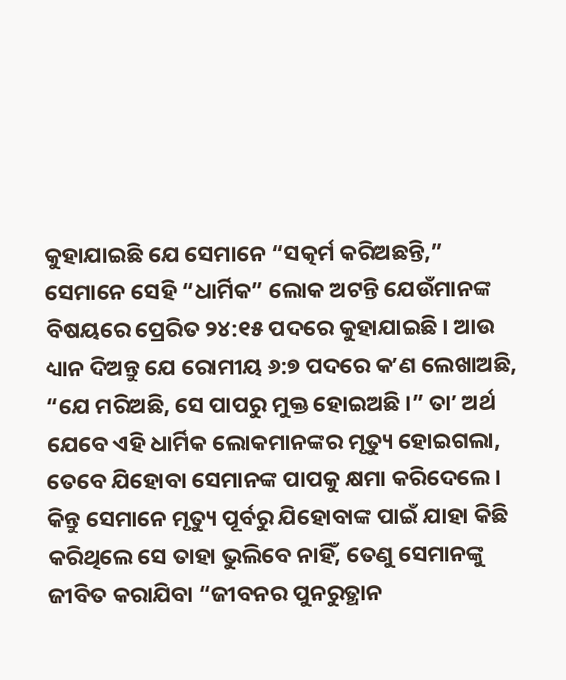କୁହାଯାଇଛି ଯେ ସେମାନେ “ସତ୍କର୍ମ କରିଅଛନ୍ତି,” ସେମାନେ ସେହି “ଧାର୍ମିକ” ଲୋକ ଅଟନ୍ତି ଯେଉଁମାନଙ୍କ ବିଷୟରେ ପ୍ରେରିତ ୨୪:୧୫ ପଦରେ କୁହାଯାଇଛି । ଆଉ ଧ୍ୟାନ ଦିଅନ୍ତୁ ଯେ ରୋମୀୟ ୬:୭ ପଦରେ କʼଣ ଲେଖାଅଛି, “ଯେ ମରିଅଛି, ସେ ପାପରୁ ମୁକ୍ତ ହୋଇଅଛି ।” ତାʼ ଅର୍ଥ ଯେବେ ଏହି ଧାର୍ମିକ ଲୋକମାନଙ୍କର ମୃତ୍ୟୁ ହୋଇଗଲା, ତେବେ ଯିହୋବା ସେମାନଙ୍କ ପାପକୁ କ୍ଷମା କରିଦେଲେ । କିନ୍ତୁ ସେମାନେ ମୃତ୍ୟୁ ପୂର୍ବରୁ ଯିହୋବାଙ୍କ ପାଇଁ ଯାହା କିଛି କରିଥିଲେ ସେ ତାହା ଭୁଲିବେ ନାହିଁ, ତେଣୁ ସେମାନଙ୍କୁ ଜୀବିତ କରାଯିବା “ଜୀବନର ପୁନରୁତ୍ଥାନ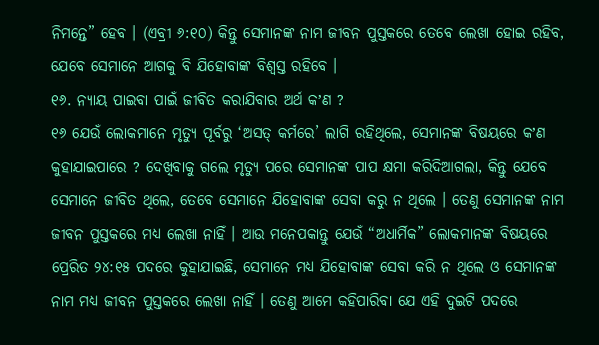ନିମନ୍ତେ” ହେବ । (ଏବ୍ରୀ ୬:୧୦) କିନ୍ତୁ ସେମାନଙ୍କ ନାମ ଜୀବନ ପୁସ୍ତକରେ ତେବେ ଲେଖା ହୋଇ ରହିବ, ଯେବେ ସେମାନେ ଆଗକୁ ବି ଯିହୋବାଙ୍କ ବିଶ୍ୱସ୍ତ ରହିବେ ।
୧୬. ନ୍ୟାୟ ପାଇବା ପାଇଁ ଜୀବିତ କରାଯିବାର ଅର୍ଥ କʼଣ ?
୧୬ ଯେଉଁ ଲୋକମାନେ ମୃତ୍ୟୁ ପୂର୍ବରୁ ‘ଅସତ୍ କର୍ମରେ’ ଲାଗି ରହିଥିଲେ, ସେମାନଙ୍କ ବିଷୟରେ କʼଣ କୁହାଯାଇପାରେ ? ଦେଖିବାକୁ ଗଲେ ମୃତ୍ୟୁ ପରେ ସେମାନଙ୍କ ପାପ କ୍ଷମା କରିଦିଆଗଲା, କିନ୍ତୁ ଯେବେ ସେମାନେ ଜୀବିତ ଥିଲେ, ତେବେ ସେମାନେ ଯିହୋବାଙ୍କ ସେବା କରୁ ନ ଥିଲେ । ତେଣୁ ସେମାନଙ୍କ ନାମ ଜୀବନ ପୁସ୍ତକରେ ମଧ୍ୟ ଲେଖା ନାହିଁ । ଆଉ ମନେପକାନ୍ତୁ ଯେଉଁ “ଅଧାର୍ମିକ” ଲୋକମାନଙ୍କ ବିଷୟରେ ପ୍ରେରିତ ୨୪:୧୫ ପଦରେ କୁହାଯାଇଛି, ସେମାନେ ମଧ୍ୟ ଯିହୋବାଙ୍କ ସେବା କରି ନ ଥିଲେ ଓ ସେମାନଙ୍କ ନାମ ମଧ୍ୟ ଜୀବନ ପୁସ୍ତକରେ ଲେଖା ନାହିଁ । ତେଣୁ ଆମେ କହିପାରିବା ଯେ ଏହି ଦୁଇଟି ପଦରେ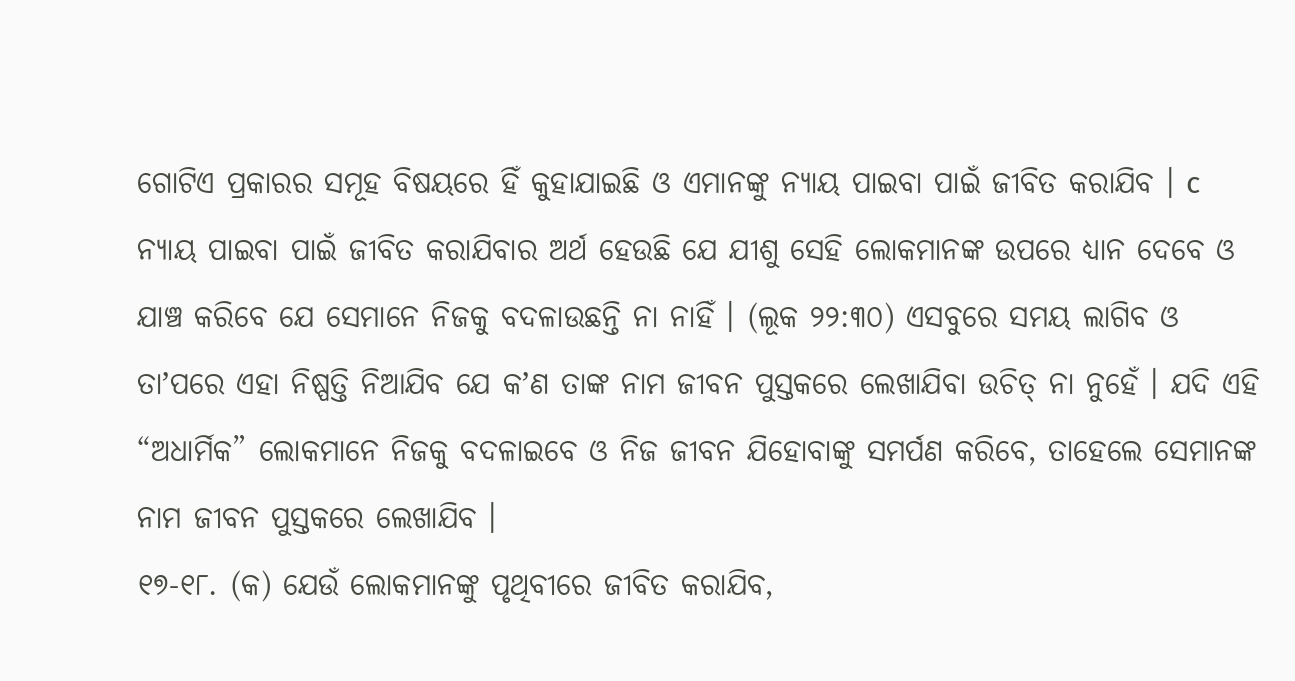ଗୋଟିଏ ପ୍ରକାରର ସମୂହ ବିଷୟରେ ହିଁ କୁହାଯାଇଛି ଓ ଏମାନଙ୍କୁ ନ୍ୟାୟ ପାଇବା ପାଇଁ ଜୀବିତ କରାଯିବ । c ନ୍ୟାୟ ପାଇବା ପାଇଁ ଜୀବିତ କରାଯିବାର ଅର୍ଥ ହେଉଛି ଯେ ଯୀଶୁ ସେହି ଲୋକମାନଙ୍କ ଉପରେ ଧ୍ୟାନ ଦେବେ ଓ ଯାଞ୍ଚ କରିବେ ଯେ ସେମାନେ ନିଜକୁ ବଦଳାଉଛନ୍ତି ନା ନାହିଁ । (ଲୂକ ୨୨:୩୦) ଏସବୁରେ ସମୟ ଲାଗିବ ଓ ତାʼପରେ ଏହା ନିଷ୍ପତ୍ତି ନିଆଯିବ ଯେ କʼଣ ତାଙ୍କ ନାମ ଜୀବନ ପୁସ୍ତକରେ ଲେଖାଯିବା ଉଚିତ୍ ନା ନୁହେଁ । ଯଦି ଏହି “ଅଧାର୍ମିକ” ଲୋକମାନେ ନିଜକୁ ବଦଳାଇବେ ଓ ନିଜ ଜୀବନ ଯିହୋବାଙ୍କୁ ସମର୍ପଣ କରିବେ, ତାହେଲେ ସେମାନଙ୍କ ନାମ ଜୀବନ ପୁସ୍ତକରେ ଲେଖାଯିବ ।
୧୭-୧୮. (କ) ଯେଉଁ ଲୋକମାନଙ୍କୁ ପୃଥିବୀରେ ଜୀବିତ କରାଯିବ,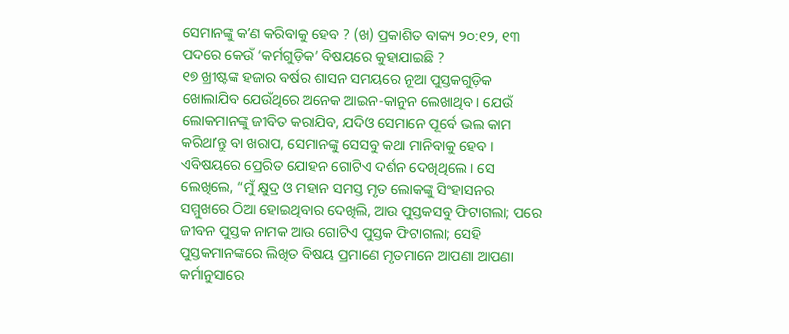ସେମାନଙ୍କୁ କʼଣ କରିବାକୁ ହେବ ? (ଖ) ପ୍ରକାଶିତ ବାକ୍ୟ ୨୦:୧୨, ୧୩ ପଦରେ କେଉଁ ‘କର୍ମଗୁଡ଼ିକ’ ବିଷୟରେ କୁହାଯାଇଛି ?
୧୭ ଖ୍ରୀଷ୍ଟଙ୍କ ହଜାର ବର୍ଷର ଶାସନ ସମୟରେ ନୂଆ ପୁସ୍ତକଗୁଡ଼ିକ ଖୋଲାଯିବ ଯେଉଁଥିରେ ଅନେକ ଆଇନ-କାନୁନ ଲେଖାଥିବ । ଯେଉଁ ଲୋକମାନଙ୍କୁ ଜୀବିତ କରାଯିବ, ଯଦିଓ ସେମାନେ ପୂର୍ବେ ଭଲ କାମ କରିଥାʼନ୍ତୁ ବା ଖରାପ, ସେମାନଙ୍କୁ ସେସବୁ କଥା ମାନିବାକୁ ହେବ । ଏବିଷୟରେ ପ୍ରେରିତ ଯୋହନ ଗୋଟିଏ ଦର୍ଶନ ଦେଖିଥିଲେ । ସେ ଲେଖିଲେ, “ମୁଁ କ୍ଷୁଦ୍ର ଓ ମହାନ ସମସ୍ତ ମୃତ ଲୋକଙ୍କୁ ସିଂହାସନର ସମ୍ମୁଖରେ ଠିଆ ହୋଇଥିବାର ଦେଖିଲି, ଆଉ ପୁସ୍ତକସବୁ ଫିଟାଗଲା; ପରେ ଜୀବନ ପୁସ୍ତକ ନାମକ ଆଉ ଗୋଟିଏ ପୁସ୍ତକ ଫିଟାଗଲା; ସେହି ପୁସ୍ତକମାନଙ୍କରେ ଲିଖିତ ବିଷୟ ପ୍ରମାଣେ ମୃତମାନେ ଆପଣା ଆପଣା କର୍ମାନୁସାରେ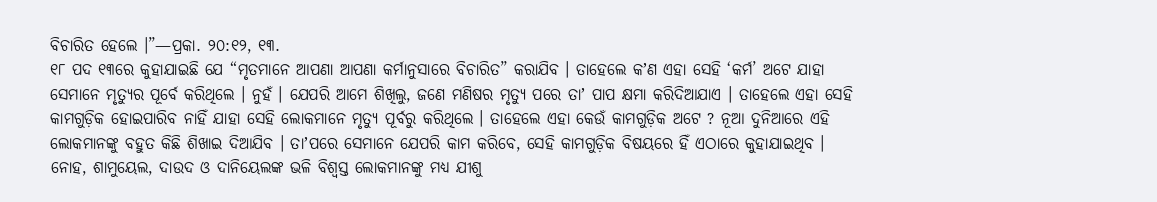ବିଚାରିତ ହେଲେ ।”—ପ୍ରକା. ୨୦:୧୨, ୧୩.
୧୮ ପଦ ୧୩ରେ କୁହାଯାଇଛି ଯେ “ମୃତମାନେ ଆପଣା ଆପଣା କର୍ମାନୁସାରେ ବିଚାରିତ” କରାଯିବ । ତାହେଲେ କʼଣ ଏହା ସେହି ‘କର୍ମ’ ଅଟେ ଯାହା ସେମାନେ ମୃତ୍ୟୁର ପୂର୍ବେ କରିଥିଲେ । ନୁହଁ । ଯେପରି ଆମେ ଶିଖିଲୁ, ଜଣେ ମଣିଷର ମୃତ୍ୟୁ ପରେ ତାʼ ପାପ କ୍ଷମା କରିଦିଆଯାଏ । ତାହେଲେ ଏହା ସେହି କାମଗୁଡ଼ିକ ହୋଇପାରିବ ନାହିଁ ଯାହା ସେହି ଲୋକମାନେ ମୃତ୍ୟୁ ପୂର୍ବରୁ କରିଥିଲେ । ତାହେଲେ ଏହା କେଉଁ କାମଗୁଡ଼ିକ ଅଟେ ? ନୂଆ ଦୁନିଆରେ ଏହି ଲୋକମାନଙ୍କୁ ବହୁତ କିଛି ଶିଖାଇ ଦିଆଯିବ । ତାʼପରେ ସେମାନେ ଯେପରି କାମ କରିବେ, ସେହି କାମଗୁଡ଼ିକ ବିଷୟରେ ହିଁ ଏଠାରେ କୁହାଯାଇଥିବ । ନୋହ, ଶାମୁୟେଲ, ଦାଉଦ ଓ ଦାନିୟେଲଙ୍କ ଭଳି ବିଶ୍ୱସ୍ତ ଲୋକମାନଙ୍କୁ ମଧ୍ୟ ଯୀଶୁ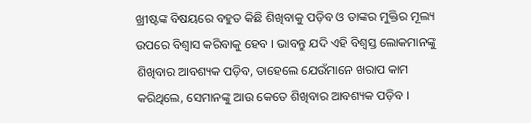ଖ୍ରୀଷ୍ଟଙ୍କ ବିଷୟରେ ବହୁତ କିଛି ଶିଖିବାକୁ ପଡ଼ିବ ଓ ତାଙ୍କର ମୁକ୍ତିର ମୂଲ୍ୟ ଉପରେ ବିଶ୍ୱାସ କରିବାକୁ ହେବ । ଭାବନ୍ତୁ ଯଦି ଏହି ବିଶ୍ୱସ୍ତ ଲୋକମାନଙ୍କୁ ଶିଖିବାର ଆବଶ୍ୟକ ପଡ଼ିବ, ତାହେଲେ ଯେଉଁମାନେ ଖରାପ କାମ କରିଥିଲେ, ସେମାନଙ୍କୁ ଆଉ କେତେ ଶିଖିବାର ଆବଶ୍ୟକ ପଡ଼ିବ ।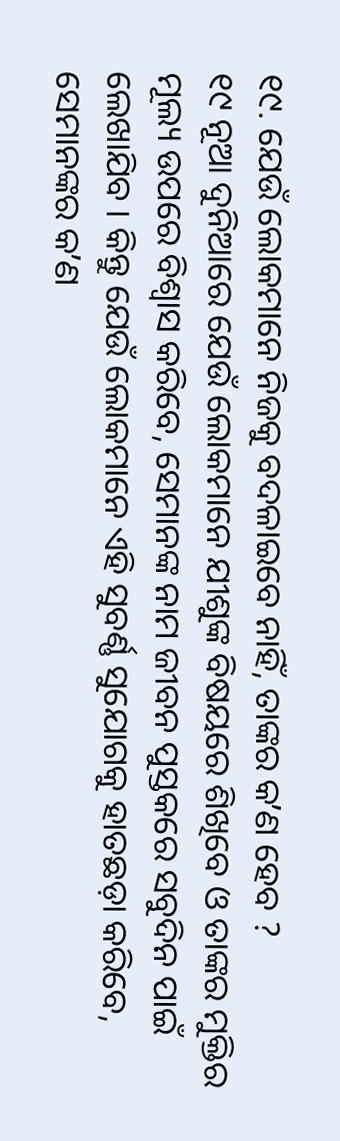୧୯. ଯେଉଁ ଲୋକମାନେ ନିଜକୁ ବଦଳାଇବେ ନାହିଁ, ତାଙ୍କର କʼଣ ହେବ ?
୧୯ ନୂଆ ଦୁନିଆରେ ଯେଉଁ ଲୋକମାନେ ଯୀଶୁଙ୍କ ବିଷୟରେ ଶିଖିବେ ଓ ତାଙ୍କର ମୁକ୍ତିର ମୂଲ୍ୟ ଉପରେ ବିଶ୍ୱାସ କରିବେ, ସେମାନଙ୍କ ନାମ ଜୀବନ ପୁସ୍ତକରେ ସବୁଦିନ ପାଇଁ ଲେଖାଯିବ । କିନ୍ତୁ ଯେଉଁ ଲୋକମାନେ ଏହି ସୁବର୍ଣ୍ଣ ସୁଯୋଗକୁ ହାତଛଡ଼ା କରିବେ, ସେମାନଙ୍କର କʼଣ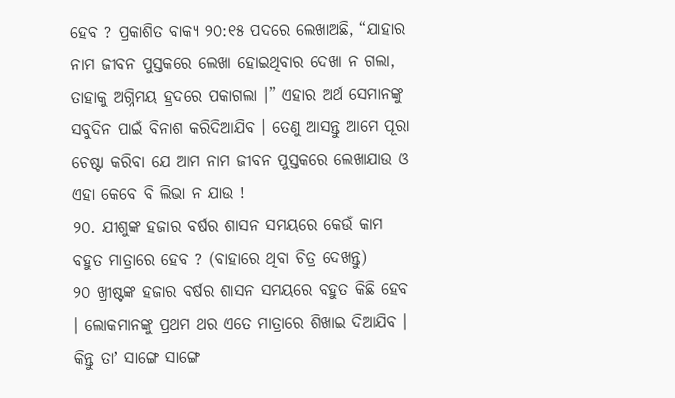ହେବ ? ପ୍ରକାଶିତ ବାକ୍ୟ ୨୦:୧୫ ପଦରେ ଲେଖାଅଛି, “ଯାହାର ନାମ ଜୀବନ ପୁସ୍ତକରେ ଲେଖା ହୋଇଥିବାର ଦେଖା ନ ଗଲା, ତାହାକୁ ଅଗ୍ନିମୟ ହ୍ରଦରେ ପକାଗଲା ।” ଏହାର ଅର୍ଥ ସେମାନଙ୍କୁ ସବୁଦିନ ପାଇଁ ବିନାଶ କରିଦିଆଯିବ । ତେଣୁ ଆସନ୍ତୁ ଆମେ ପୂରା ଚେଷ୍ଟା କରିବା ଯେ ଆମ ନାମ ଜୀବନ ପୁସ୍ତକରେ ଲେଖାଯାଉ ଓ ଏହା କେବେ ବି ଲିଭା ନ ଯାଉ !
୨୦. ଯୀଶୁଙ୍କ ହଜାର ବର୍ଷର ଶାସନ ସମୟରେ କେଉଁ କାମ ବହୁତ ମାତ୍ରାରେ ହେବ ? (ବାହାରେ ଥିବା ଚିତ୍ର ଦେଖନ୍ତୁ)
୨୦ ଖ୍ରୀଷ୍ଟଙ୍କ ହଜାର ବର୍ଷର ଶାସନ ସମୟରେ ବହୁତ କିଛି ହେବ । ଲୋକମାନଙ୍କୁ ପ୍ରଥମ ଥର ଏତେ ମାତ୍ରାରେ ଶିଖାଇ ଦିଆଯିବ । କିନ୍ତୁ ତାʼ ସାଙ୍ଗେ ସାଙ୍ଗେ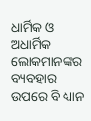ଧାର୍ମିକ ଓ ଅଧାର୍ମିକ ଲୋକମାନଙ୍କର ବ୍ୟବହାର ଉପରେ ବି ଧ୍ୟାନ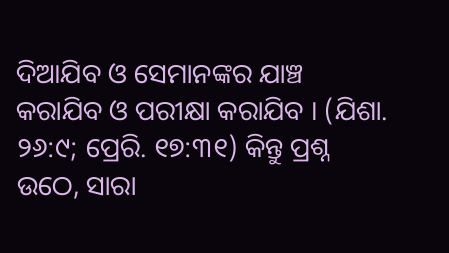ଦିଆଯିବ ଓ ସେମାନଙ୍କର ଯାଞ୍ଚ କରାଯିବ ଓ ପରୀକ୍ଷା କରାଯିବ । (ଯିଶା. ୨୬:୯; ପ୍ରେରି. ୧୭:୩୧) କିନ୍ତୁ ପ୍ରଶ୍ନ ଉଠେ, ସାରା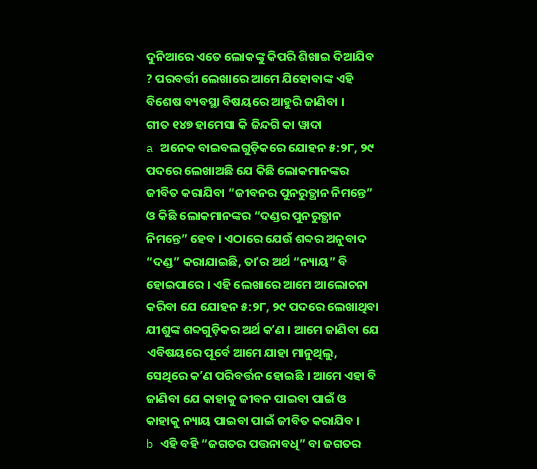ଦୁନିଆରେ ଏତେ ଲୋକଙ୍କୁ କିପରି ଶିଖାଇ ଦିଆଯିବ ? ପରବର୍ତ୍ତୀ ଲେଖାରେ ଆମେ ଯିହୋବାଙ୍କ ଏହି ବିଶେଷ ବ୍ୟବସ୍ଥା ବିଷୟରେ ଆହୁରି ଜାଣିବା ।
ଗୀତ ୧୪୭ ହାମେସା କି ଜିନ୍ଦଗି କା ୱାଦା
a ଅନେକ ବାଇବଲଗୁଡ଼ିକରେ ଯୋହନ ୫:୨୮, ୨୯ ପଦରେ ଲେଖାଅଛି ଯେ କିଛି ଲୋକମାନଙ୍କର ଜୀବିତ କରାଯିବା “ଜୀବନର ପୁନରୁତ୍ଥାନ ନିମନ୍ତେ” ଓ କିଛି ଲୋକମାନଙ୍କର “ଦଣ୍ଡର ପୁନରୁତ୍ଥାନ ନିମନ୍ତେ” ହେବ । ଏଠାରେ ଯେଉଁ ଶବ୍ଦର ଅନୁବାଦ “ଦଣ୍ଡ” କରାଯାଇଛି, ତାʼର ଅର୍ଥ “ନ୍ୟାୟ” ବି ହୋଇପାରେ । ଏହି ଲେଖାରେ ଆମେ ଆଲୋଚନା କରିବା ଯେ ଯୋହନ ୫:୨୮, ୨୯ ପଦରେ ଲେଖାଥିବା ଯୀଶୁଙ୍କ ଶବ୍ଦଗୁଡ଼ିକର ଅର୍ଥ କʼଣ । ଆମେ ଜାଣିବା ଯେ ଏବିଷୟରେ ପୂର୍ବେ ଆମେ ଯାହା ମାନୁଥିଲୁ, ସେଥିରେ କʼଣ ପରିବର୍ତ୍ତନ ହୋଇଛି । ଆମେ ଏହା ବି ଜାଣିବା ଯେ କାହାକୁ ଜୀବନ ପାଇବା ପାଇଁ ଓ କାହାକୁ ନ୍ୟାୟ ପାଇବା ପାଇଁ ଜୀବିତ କରାଯିବ ।
b ଏହି ବହି “ଜଗତର ପତ୍ତନାବଧି” ବା ଜଗତର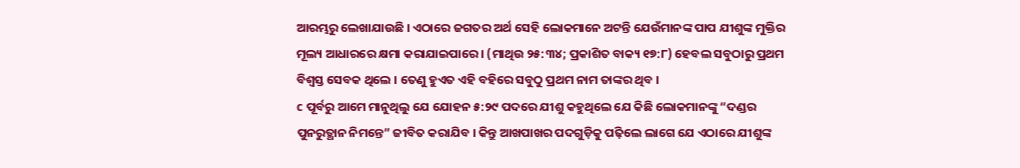ଆରମ୍ଭରୁ ଲେଖାଯାଉଛି । ଏଠାରେ ଜଗତର ଅର୍ଥ ସେହି ଲୋକମାନେ ଅଟନ୍ତି ଯେଉଁମାନଙ୍କ ପାପ ଯୀଶୁଙ୍କ ମୁକ୍ତିର ମୂଲ୍ୟ ଆଧାରରେ କ୍ଷମା କରାଯାଇପାରେ । (ମାଥିଉ ୨୫:୩୪; ପ୍ରକାଶିତ ବାକ୍ୟ ୧୭:୮) ହେବଲ ସବୁଠାରୁ ପ୍ରଥମ ବିଶ୍ୱସ୍ତ ସେବକ ଥିଲେ । ତେଣୁ ହୁଏତ ଏହି ବହିରେ ସବୁଠୁ ପ୍ରଥମ ନାମ ତାଙ୍କର ଥିବ ।
c ପୂର୍ବରୁ ଆମେ ମାନୁଥିଲୁ ଯେ ଯୋହନ ୫:୨୯ ପଦରେ ଯୀଶୁ କହୁଥିଲେ ଯେ କିଛି ଲୋକମାନଙ୍କୁ “ଦଣ୍ଡର ପୁନରୁତ୍ଥାନ ନିମନ୍ତେ” ଜୀବିତ କରାଯିବ । କିନ୍ତୁ ଆଖପାଖର ପଦଗୁଡ଼ିକୁ ପଢ଼ିଲେ ଲାଗେ ଯେ ଏଠାରେ ଯୀଶୁଙ୍କ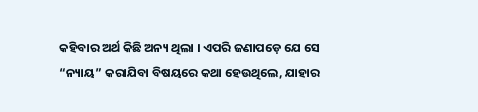କହିବାର ଅର୍ଥ କିଛି ଅନ୍ୟ ଥିଲା । ଏପରି ଜଣାପଡ଼େ ଯେ ସେ “ନ୍ୟାୟ” କରାଯିବା ବିଷୟରେ କଥା ହେଉଥିଲେ, ଯାହାର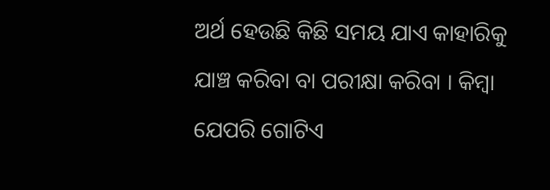ଅର୍ଥ ହେଉଛି କିଛି ସମୟ ଯାଏ କାହାରିକୁ ଯାଞ୍ଚ କରିବା ବା ପରୀକ୍ଷା କରିବା । କିମ୍ବା ଯେପରି ଗୋଟିଏ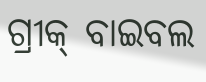ଗ୍ରୀକ୍ ବାଇବଲ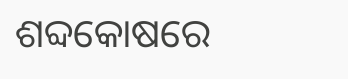ଶବ୍ଦକୋଷରେ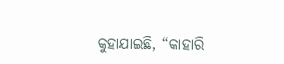କୁହାଯାଇଛି, “କାହାରି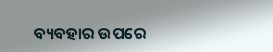ବ୍ୟବହାର ଉପରେ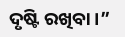ଦୃଷ୍ଟି ରଖିବା ।”